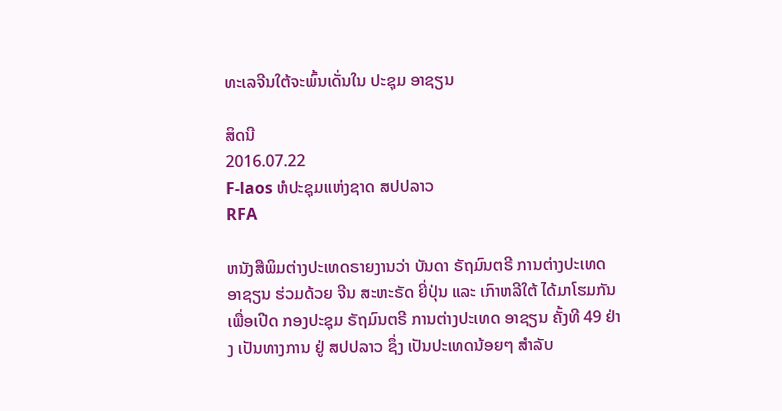ທະເລຈີນໃຕ້ຈະພົ້ນເດັ່ນໃນ ປະຊຸມ ອາຊຽນ

ສິດນີ
2016.07.22
F-laos ຫໍປະຊຸມແຫ່ງຊາດ ສປປລາວ
RFA

ຫນັງສືພິມຕ່າງປະເທດຣາຍງານວ່າ ບັນດາ ຣັຖມົນຕຣີ ການຕ່າງປະເທດ ອາຊຽນ ຮ່ວມດ້ວຍ ຈີນ ສະຫະຣັດ ຍີ່ປຸ່ນ ແລະ ເກົາຫລີໃຕ້ ໄດ້ມາໂຮມກັນ ເພື່ອເປີດ ກອງປະຊຸມ ຣັຖມົນຕຣີ ການຕ່າງປະເທດ ອາຊຽນ ຄັ້ງທີ 49 ຢ່າງ ເປັນທາງການ ຢູ່ ສປປລາວ ຊຶ່ງ ເປັນປະເທດນ້ອຍໆ ສຳລັບ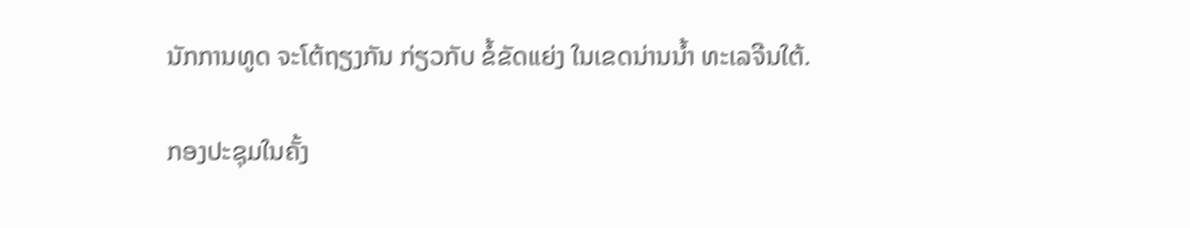ນັກການທູດ ຈະໂຕ້ຖຽງກັນ ກ່ຽວກັບ ຂໍ້ຂັດແຍ່ງ ໃນເຂດນ່ານນ້ຳ ທະເລຈີນໃຕ້.

ກອງປະຊຸມໃນຄັ້ງ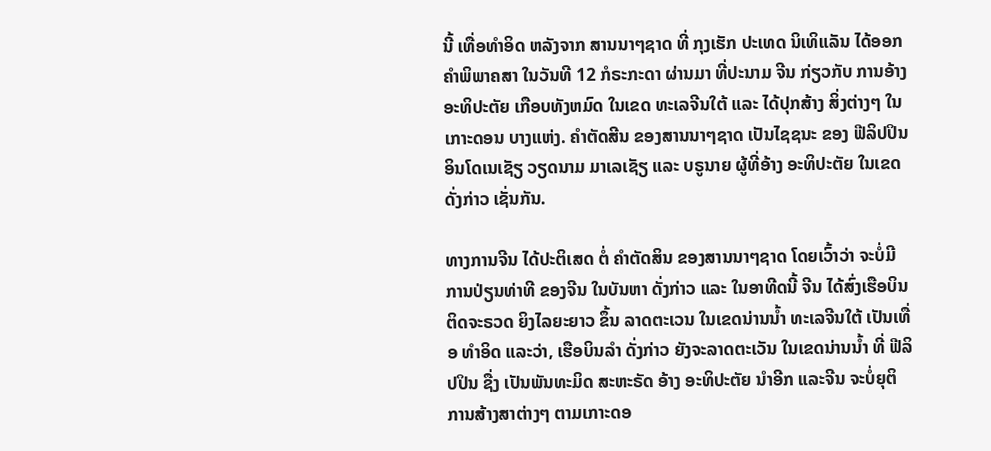ນີ້ ເທື່ອທຳອິດ ຫລັງຈາກ ສານນາໆຊາດ ທີ່ ກຸງເຮັກ ປະເທດ ນິເທິແລັນ ໄດ້ອອກ ຄຳພິພາຄສາ ໃນວັນທີ 12 ກໍຣະກະດາ ຜ່ານມາ ທີ່ປະນາມ ຈີນ ກ່ຽວກັບ ການອ້າງ ອະທິປະຕັຍ ເກືອບທັງຫມົດ ໃນເຂດ ທະເລຈີນໃຕ້ ແລະ ໄດ້ປຸກສ້າງ ສິ່ງຕ່າງໆ ໃນເກາະດອນ ບາງແຫ່ງ. ຄໍາຕັດສີນ ຂອງສານນາໆຊາດ ເປັນໄຊຊນະ ຂອງ ຟີລິປປິນ ອິນໂດເນເຊັຽ ວຽດນາມ ມາເລເຊັຽ ແລະ ບຣູນາຍ ຜູ້ທີ່ອ້າງ ອະທິປະຕັຍ ໃນເຂດດັ່ງກ່າວ ເຊັ່ນກັນ.

ທາງການຈີນ ໄດ້ປະຕິເສດ ຕໍ່ ຄຳຕັດສິນ ຂອງສານນາໆຊາດ ໂດຍເວົ້າວ່າ ຈະບໍ່ມີ ການປ່ຽນທ່າທີ ຂອງຈີນ ໃນບັນຫາ ດັ່ງກ່າວ ແລະ ໃນອາທີດນີ້ ຈີນ ໄດ້ສົ່ງເຮືອບິນ ຕິດຈະຣວດ ຍິງໄລຍະຍາວ ຂຶ້ນ ລາດຕະເວນ ໃນເຂດນ່ານນ້ຳ ທະເລຈີນໃຕ້ ເປັນເທື່ອ ທຳອິດ ແລະວ່າ, ເຮືອບິນລຳ ດັ່ງກ່າວ ຍັງຈະລາດຕະເວັນ ໃນເຂດນ່ານນ້ຳ ທີ່ ຟີລິປປິນ ຊື່ງ ເປັນພັນທະມິດ ສະຫະຣັດ ອ້າງ ອະທິປະຕັຍ ນຳອີກ ແລະຈີນ ຈະບໍ່ຍຸຕິ ການສ້າງສາຕ່າງໆ ຕາມເກາະດອ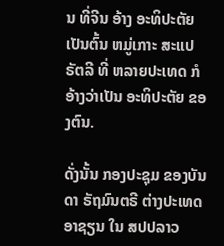ນ ທີ່ຈີນ ອ້າງ ອະທິປະຕັຍ ເປັນຕົ້ນ ຫມູ່ເກາະ ສະແປຣັຕລີ ທີ່ ຫລາຍປະເທດ ກໍອ້າງວ່າເປັນ ອະທິປະຕັຍ ຂອງຕົນ.

ດັ່ງນັ້ນ ກອງປະຊຸມ ຂອງບັນດາ ຣັຖມົນຕຣີ ຕ່າງປະເທດ ອາຊຽນ ໃນ ສປປລາວ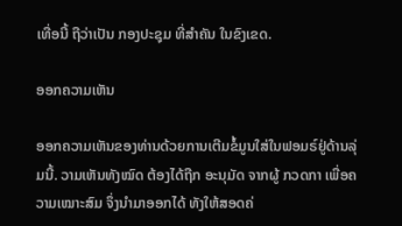ເທື່ອນີ້ ຖືວ່າເປັນ ກອງປະຊຸມ ທີ່ສຳຄັນ ໃນຂົງເຂດ.

ອອກຄວາມເຫັນ

ອອກຄວາມເຫັນຂອງທ່ານດ້ວຍການເຕີມຂໍ້ມູນໃສ່ໃນຟອມຣ໌ຢູ່ດ້ານລຸ່ມນີ້. ວາມເຫັນທັງໝົດ ຕ້ອງໄດ້ຖືກ ອະນຸມັດ ຈາກຜູ້ ກວດກາ ເພື່ອຄວາມເໝາະສົມ ຈຶ່ງນໍາມາອອກໄດ້ ທັງໃຫ້ສອດຄ່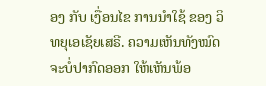ອງ ກັບ ເງື່ອນໄຂ ການນຳໃຊ້ ຂອງ ວິທຍຸເອເຊັຍເສຣີ. ຄວາມເຫັນທັງໝົດ ຈະບໍ່ປາກົດອອກ ໃຫ້ເຫັນພ້ອ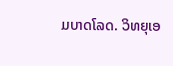ມບາດໂລດ. ວິທຍຸເອ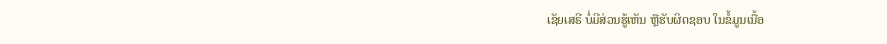ເຊັຍເສຣີ ບໍ່ມີສ່ວນຮູ້ເຫັນ ຫຼືຮັບຜິດຊອບ ໃນຂໍ້ມູນເນື້ອ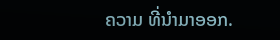ຄວາມ ທີ່ນໍາມາອອກ.